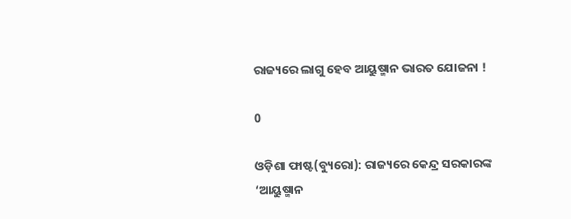ରାଜ୍ୟରେ ଲାଗୁ ହେବ ଆୟୁଷ୍ମାନ ଭାରତ ଯୋଜନା !

0

ଓଡ଼ିଶା ଫାଷ୍ଟ(ବ୍ୟୁରୋ): ରାଜ୍ୟରେ କେନ୍ଦ୍ର ସରକାରଙ୍କ ‘ଆୟୁଷ୍ମାନ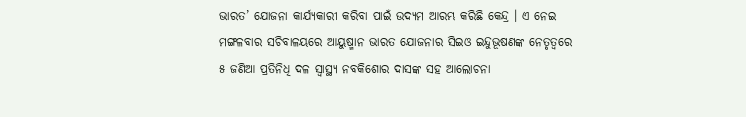ଭାରତ’ ଯୋଜନା କାର୍ଯ୍ୟକାରୀ କରିବା ପାଇଁ ଉଦ୍ୟମ ଆରମ୍ଭ କରିଛି କେନ୍ଦ୍ର । ଏ ନେଇ ମଙ୍ଗଳବାର ସଚିବାଳୟରେ ଆୟୁଷ୍ମାନ ଭାରତ ଯୋଜନାର ସିଇଓ ଇନ୍ଦୁଭୂଷଣଙ୍କ ନେତୃତ୍ୱରେ ୫ ଜଣିଆ ପ୍ରତିନିଧି ଦଳ ସ୍ବାସ୍ଥ୍ୟ ନବକିଶୋର ଦାସଙ୍କ ସହ ଆଲୋଚନା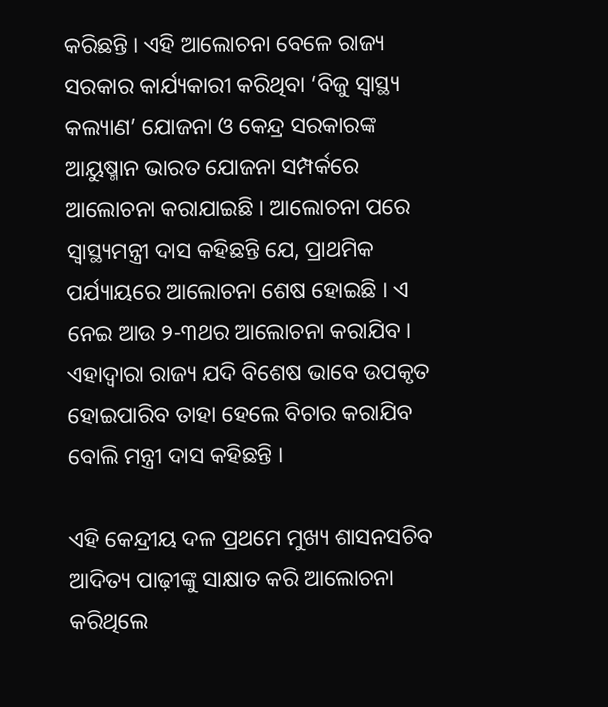କରିଛନ୍ତି । ଏହି ଆଲୋଚନା ବେଳେ ରାଜ୍ୟ ସରକାର କାର୍ଯ୍ୟକାରୀ କରିଥିବା ‘ବିଜୁ ସ୍ବାସ୍ଥ୍ୟ କଲ୍ୟାଣ’ ଯୋଜନା ଓ କେନ୍ଦ୍ର ସରକାରଙ୍କ ଆୟୁଷ୍ମାନ ଭାରତ ଯୋଜନା ସମ୍ପର୍କରେ ଆଲୋଚନା କରାଯାଇଛି । ଆଲୋଚନା ପରେ ସ୍ବାସ୍ଥ୍ୟମନ୍ତ୍ରୀ ଦାସ କହିଛନ୍ତି ଯେ, ପ୍ରାଥମିକ ପର୍ଯ୍ୟାୟରେ ଆଲୋଚନା ଶେଷ ହୋଇଛି । ଏ ନେଇ ଆଉ ୨-୩ଥର ଆଲୋଚନା କରାଯିବ । ଏହାଦ୍ବାରା ରାଜ୍ୟ ଯଦି ବିଶେଷ ଭାବେ ଉପକୃତ ହୋଇପାରିବ ତାହା ହେଲେ ବିଚାର କରାଯିବ ବୋଲି ମନ୍ତ୍ରୀ ଦାସ କହିଛନ୍ତି ।

ଏହି କେନ୍ଦ୍ରୀୟ ଦଳ ପ୍ରଥମେ ମୁଖ୍ୟ ଶାସନସଚିବ ଆଦିତ୍ୟ ପାଢ଼ୀଙ୍କୁ ସାକ୍ଷାତ କରି ଆଲୋଚନା କରିଥିଲେ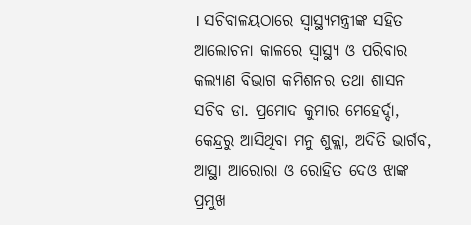। ସଚିବାଳୟଠାରେ ସ୍ବାସ୍ଥ୍ୟମନ୍ତ୍ରୀଙ୍କ ସହିତ ଆଲୋଚନା କାଳରେ ସ୍ବାସ୍ଥ୍ୟ ଓ ପରିବାର କଲ୍ୟାଣ ବିଭାଗ କମିଶନର ତଥା ଶାସନ ସଚିବ ଡା. ପ୍ରମୋଦ କୁମାର ମେହେର୍ଦ୍ଦା, କେନ୍ଦ୍ରରୁ ଆସିଥିବା ମନୁ ଶୁକ୍ଲା, ଅଦିତି ଭାର୍ଗବ, ଆସ୍ଥା ଆରୋରା ଓ ରୋହିତ ଦେଓ ଝାଙ୍କ ପ୍ରମୁଖ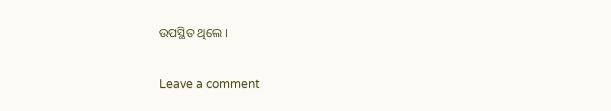ଉପସ୍ଥିତ ଥିଲେ ।

Leave a comment